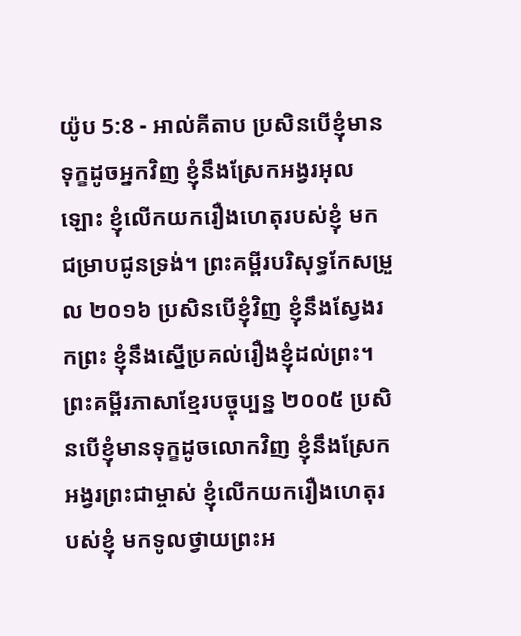យ៉ូប 5:8 - អាល់គីតាប ប្រសិនបើខ្ញុំមានទុក្ខដូចអ្នកវិញ ខ្ញុំនឹងស្រែកអង្វរអុលឡោះ ខ្ញុំលើកយករឿងហេតុរបស់ខ្ញុំ មកជម្រាបជូនទ្រង់។ ព្រះគម្ពីរបរិសុទ្ធកែសម្រួល ២០១៦ ប្រសិនបើខ្ញុំវិញ ខ្ញុំនឹងស្វែងរកព្រះ ខ្ញុំនឹងស្នើប្រគល់រឿងខ្ញុំដល់ព្រះ។ ព្រះគម្ពីរភាសាខ្មែរបច្ចុប្បន្ន ២០០៥ ប្រសិនបើខ្ញុំមានទុក្ខដូចលោកវិញ ខ្ញុំនឹងស្រែកអង្វរព្រះជាម្ចាស់ ខ្ញុំលើកយករឿងហេតុរបស់ខ្ញុំ មកទូលថ្វាយព្រះអ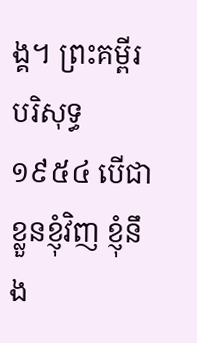ង្គ។ ព្រះគម្ពីរបរិសុទ្ធ ១៩៥៤ បើជាខ្លួនខ្ញុំវិញ ខ្ញុំនឹង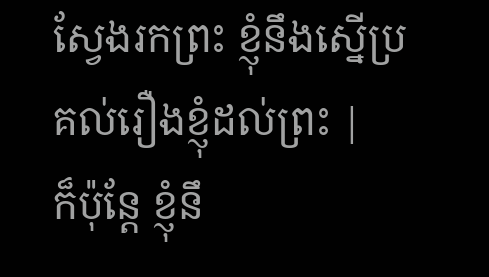ស្វែងរកព្រះ ខ្ញុំនឹងស្នើប្រគល់រឿងខ្ញុំដល់ព្រះ |
ក៏ប៉ុន្តែ ខ្ញុំនឹ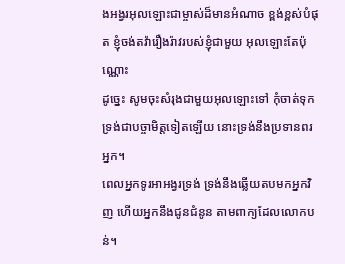ងអង្វរអុលឡោះជាម្ចាស់ដ៏មានអំណាច ខ្ពង់ខ្ពស់បំផុត ខ្ញុំចង់តវ៉ារឿងរ៉ាវរបស់ខ្ញុំជាមួយ អុលឡោះតែប៉ុណ្ណោះ
ដូច្នេះ សូមចុះសំរុងជាមួយអុលឡោះទៅ កុំចាត់ទុកទ្រង់ជាបច្ចាមិត្តទៀតឡើយ នោះទ្រង់នឹងប្រទានពរអ្នក។
ពេលអ្នកទូរអាអង្វរទ្រង់ ទ្រង់នឹងឆ្លើយតបមកអ្នកវិញ ហើយអ្នកនឹងជូនជំនូន តាមពាក្យដែលលោកបន់។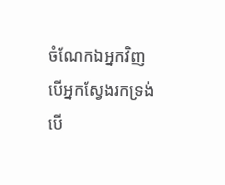ចំណែកឯអ្នកវិញ បើអ្នកស្វែងរកទ្រង់ បើ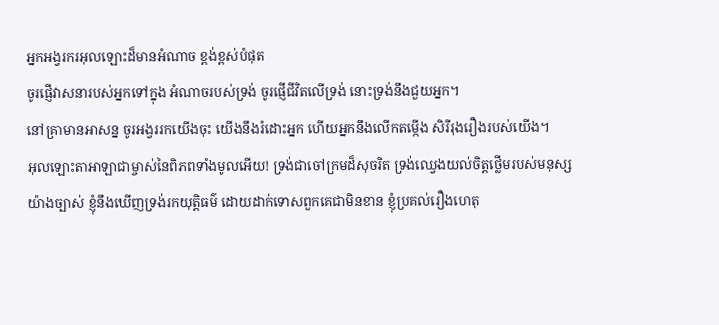អ្នកអង្វរករអុលឡោះដ៏មានអំណាច ខ្ពង់ខ្ពស់បំផុត
ចូរផ្ញើវាសនារបស់អ្នកទៅក្នុង អំណាចរបស់ទ្រង់ ចូរផ្ញើជីវិតលើទ្រង់ នោះទ្រង់នឹងជួយអ្នក។
នៅគ្រាមានអាសន្ន ចូរអង្វររកយើងចុះ យើងនឹងរំដោះអ្នក ហើយអ្នកនឹងលើកតម្កើង សិរីរុងរឿងរបស់យើង។
អុលឡោះតាអាឡាជាម្ចាស់នៃពិភពទាំងមូលអើយ! ទ្រង់ជាចៅក្រមដ៏សុចរិត ទ្រង់ឈ្វេងយល់ចិត្តថ្លើមរបស់មនុស្ស យ៉ាងច្បាស់ ខ្ញុំនឹងឃើញទ្រង់រកយុត្តិធម៌ ដោយដាក់ទោសពួកគេជាមិនខាន ខ្ញុំប្រគល់រឿងហេតុ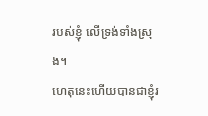របស់ខ្ញុំ លើទ្រង់ទាំងស្រុង។
ហេតុនេះហើយបានជាខ្ញុំរ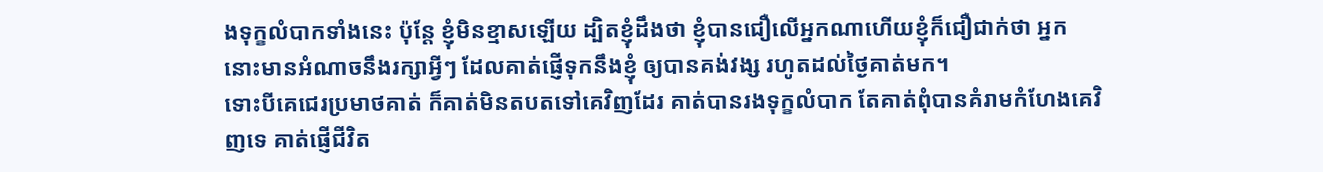ងទុក្ខលំបាកទាំងនេះ ប៉ុន្ដែ ខ្ញុំមិនខ្មាសឡើយ ដ្បិតខ្ញុំដឹងថា ខ្ញុំបានជឿលើអ្នកណាហើយខ្ញុំក៏ជឿជាក់ថា អ្នកនោះមានអំណាចនឹងរក្សាអ្វីៗ ដែលគាត់ផ្ញើទុកនឹងខ្ញុំ ឲ្យបានគង់វង្ស រហូតដល់ថ្ងៃគាត់មក។
ទោះបីគេជេរប្រមាថគាត់ ក៏គាត់មិនតបតទៅគេវិញដែរ គាត់បានរងទុក្ខលំបាក តែគាត់ពុំបានគំរាមកំហែងគេវិញទេ គាត់ផ្ញើជីវិត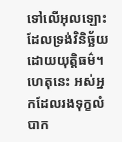ទៅលើអុលឡោះ ដែលទ្រង់វិនិច្ឆ័យដោយយុត្ដិធម៌។
ហេតុនេះ អស់អ្នកដែលរងទុក្ខលំបាក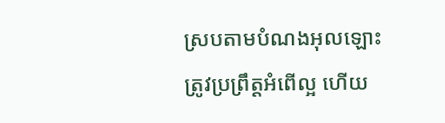ស្របតាមបំណងអុលឡោះ ត្រូវប្រព្រឹត្ដអំពើល្អ ហើយ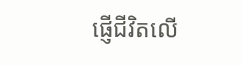ផ្ញើជីវិតលើ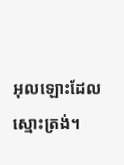អុលឡោះដែលស្មោះត្រង់។